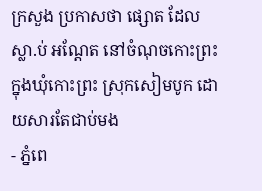ក្រសួង ប្រកាសថា ផ្សោត ដែលស្លា.ប់ អណ្តែត នៅចំណុចកោះព្រះ ក្នុងឃុំកោះព្រះ ស្រុកសៀមបូក ដោយសារតែជាប់មង
- ភ្នំពេ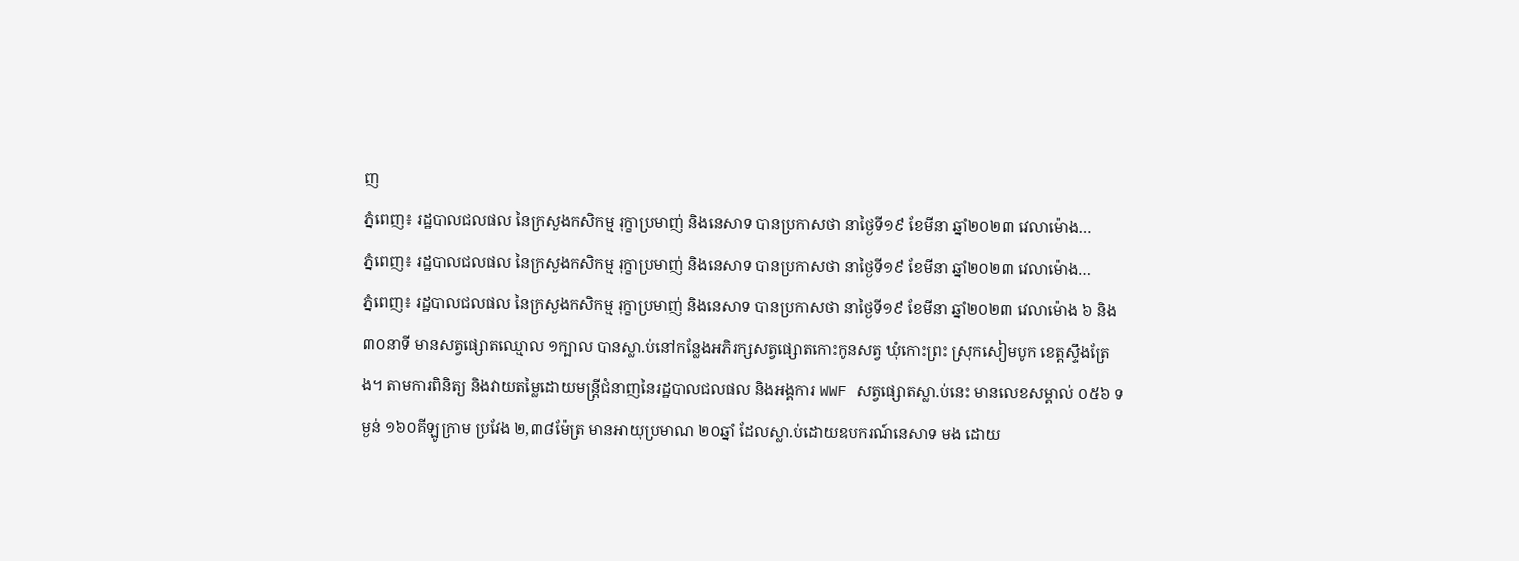ញ
ភ្នំពេញ៖ រដ្ឋបាលជលផល នៃក្រសួងកសិកម្ម រុក្ខាប្រមាញ់ និងនេសាទ បានប្រកាសថា នាថ្ងៃទី១៩ ខែមីនា ឆ្នាំ២០២៣ វេលាម៉ោង…
ភ្នំពេញ៖ រដ្ឋបាលជលផល នៃក្រសួងកសិកម្ម រុក្ខាប្រមាញ់ និងនេសាទ បានប្រកាសថា នាថ្ងៃទី១៩ ខែមីនា ឆ្នាំ២០២៣ វេលាម៉ោង…
ភ្នំពេញ៖ រដ្ឋបាលជលផល នៃក្រសួងកសិកម្ម រុក្ខាប្រមាញ់ និងនេសាទ បានប្រកាសថា នាថ្ងៃទី១៩ ខែមីនា ឆ្នាំ២០២៣ វេលាម៉ោង ៦ និង ៣០នាទី មានសត្វផ្សោតឈ្មោល ១ក្បាល បានស្លា.ប់នៅកន្លែងអភិរក្សសត្វផ្សោតកោះកូនសត្វ ឃុំកោះព្រះ ស្រុកសៀមបូក ខេត្តស្ទឹងត្រែង។ តាមការពិនិត្យ និងវាយតម្លៃដោយមន្ត្រីជំនាញនៃរដ្ឋបាលជលផល និងអង្គការ WWF សត្វផ្សោតស្លា.ប់នេះ មានលេខសម្គាល់ ០៥៦ ទម្ងន់ ១៦០គីឡូក្រាម ប្រវែង ២,៣៨ម៉ែត្រ មានអាយុប្រមាណ ២០ឆ្នាំ ដែលស្លា.ប់ដោយឧបករណ៍នេសាទ មង ដោយ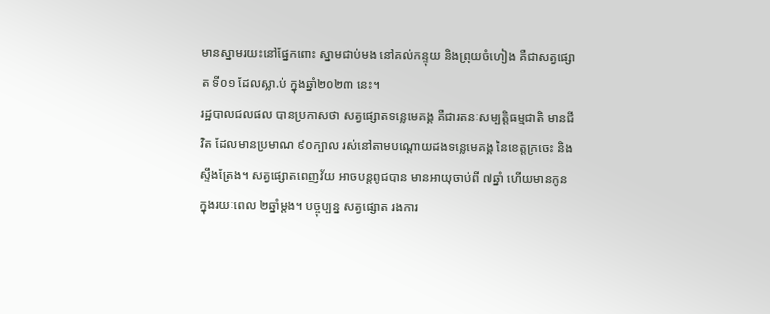មានស្នាមរយះនៅផ្នែកពោះ ស្នាមជាប់មង នៅគល់កន្ទុយ និងព្រុយចំហៀង គឺជាសត្វផ្សោត ទី០១ ដែលស្លា.ប់ ក្នុងឆ្នាំ២០២៣ នេះ។
រដ្ឋបាលជលផល បានប្រកាសថា សត្វផ្សោតទន្លេមេគង្គ គឺជារតនៈសម្បត្តិធម្មជាតិ មានជីវិត ដែលមានប្រមាណ ៩០ក្បាល រស់នៅតាមបណ្តោយដងទន្លេមេគង្គ នៃខេត្តក្រចេះ និងស្ទឹងត្រែង។ សត្វផ្សោតពេញវ័យ អាចបន្តពូជបាន មានអាយុចាប់ពី ៧ឆ្នាំ ហើយមានកូន ក្នុងរយៈពេល ២ឆ្នាំម្តង។ បច្ចុប្បន្ន សត្វផ្សោត រងការ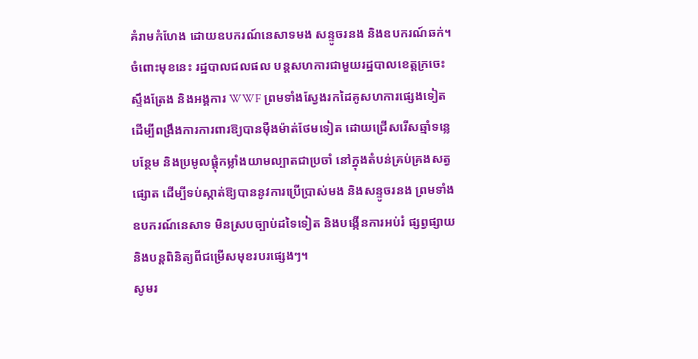គំរាមកំហែង ដោយឧបករណ៍នេសាទមង សន្ទូចរនង និងឧបករណ៍ឆក់។
ចំពោះមុខនេះ រដ្ឋបាលជលផល បន្តសហការជាមួយរដ្ឋបាលខេត្តក្រចេះ ស្ទឹងត្រែង និងអង្គការ WWF ព្រមទាំងស្វែងរកដៃគូសហការផ្សេងទៀត ដើម្បីពង្រឹងការការពារឱ្យបានម៉ឺងម៉ាត់ថែមទៀត ដោយជ្រើសរើសឆ្មាំទន្លេបន្ថែម និងប្រមូលផ្តុំកម្លាំងយាមល្បាតជាប្រចាំ នៅក្នុងតំបន់គ្រប់គ្រងសត្វផ្សោត ដើម្បីទប់ស្កាត់ឱ្យបាននូវការប្រើប្រាស់មង និងសន្ទូចរនង ព្រមទាំងឧបករណ៍នេសាទ មិនស្របច្បាប់ដទៃទៀត និងបង្កើនការអប់រំ ផ្សព្វផ្សាយ និងបន្តពិនិត្យពីជម្រើសមុខរបរផ្សេងៗ។
សូមរ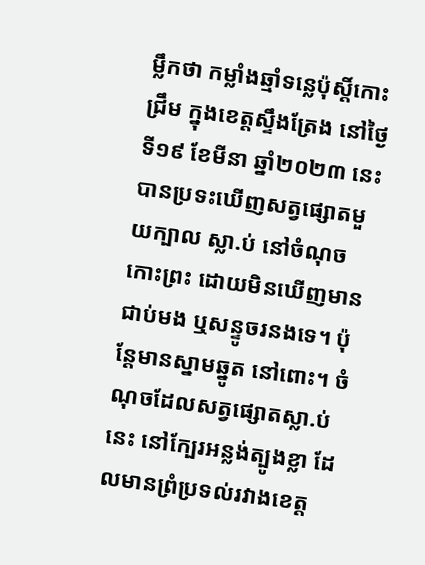ម្លឹកថា កម្លាំងឆ្មាំទន្លេប៉ុស្តិ៍កោះជ្រឹម ក្នុងខេត្តស្ទឹងត្រែង នៅថ្ងៃទី១៩ ខែមីនា ឆ្នាំ២០២៣ នេះ បានប្រទះឃើញសត្វផ្សោតមួយក្បាល ស្លា.ប់ នៅចំណុចកោះព្រះ ដោយមិនឃើញមានជាប់មង ឬសន្ទូចរនងទេ។ ប៉ុន្តែមានស្នាមឆ្នូត នៅពោះ។ ចំណុចដែលសត្វផ្សោតស្លា.ប់នេះ នៅក្បែរអន្លង់ត្បូងខ្លា ដែលមានព្រំប្រទល់រវាងខេត្ត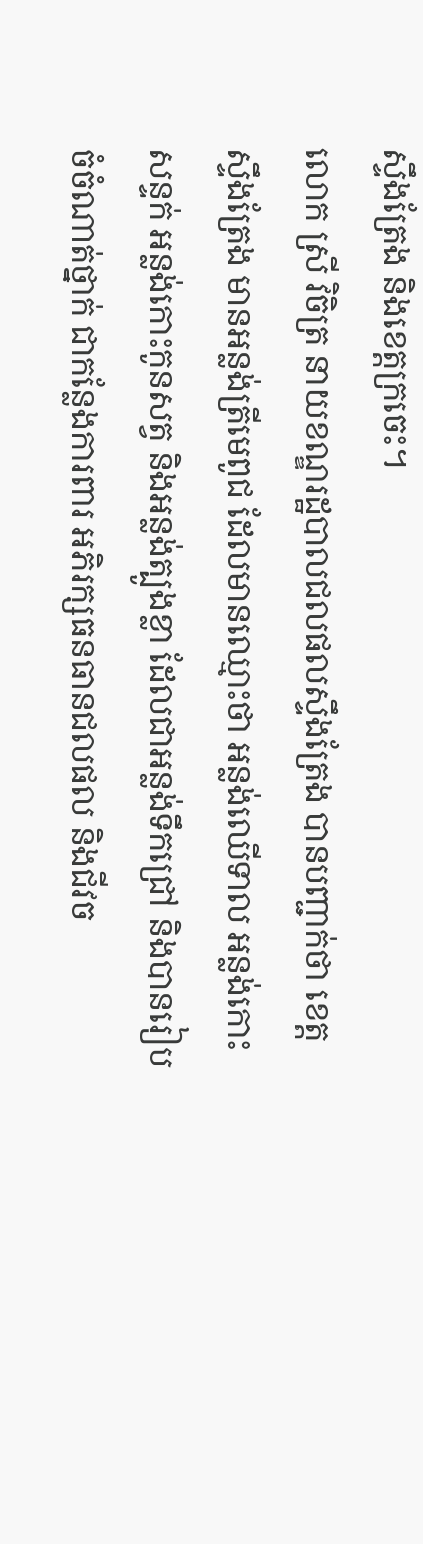ស្ទឹងត្រែង និងខេត្តក្រចេះ។
លោក ស្រី វិចិត្រ នាយខណ្ឌរដ្ឋបាលជលផលស្ទឹងត្រែង បានបញ្ជាក់ថា ខេត្តស្ទឹងត្រែង មានអន្លង់ត្រីមេពូជ ដែលមានឈ្មោះថា អន្លង់ឈើទាល អន្លង់កោះសន្ទក់ អន្លង់កោះកូនសត្វ និងអន្លង់ត្បូងខ្លា ដែលជាអន្លង់ទឹកជ្រៅ និងបានរៀបចំចំណាត់ថ្នាក់ ជាកន្លែងការពារ អភិរក្សធនធានជលផល និងជីវច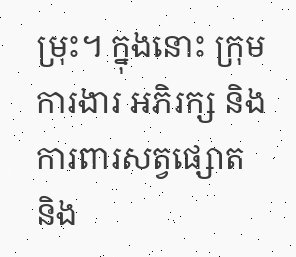ម្រុះ។ ក្នុងនោះ ក្រុមការងារ អភិរក្ស និងការពារសត្វផ្សោត និង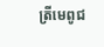ត្រីមេពូជ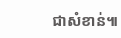ជាសំខាន់៕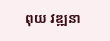ពុយ វឌ្ឍនា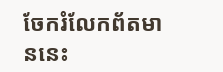ចែករំលែកព័តមាននេះ